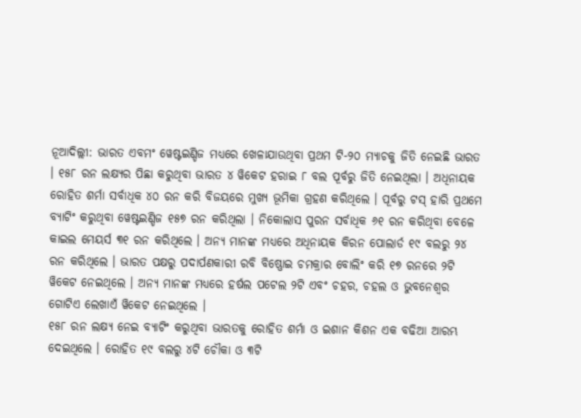ନୂଆଦିଲ୍ଲୀ: ଭାରତ ଏବମଂ ୱେଷ୍ଟଇଣ୍ଡିଜ ମଧ୍ୟରେ ଖେଳାଯାଉଥିବା ପ୍ରଥମ ଟି-୨୦ ମ୍ୟାଚକୁ ଜିତି ନେଇଛି ଭାରତ । ୧୫୮ ରନ ଲକ୍ଷ୍ୟର ପିଛା କରୁଥିବା ଭାରତ ୪ ୱିକେଟ ହରାଇ ୮ ବଲ ପୂର୍ବରୁ ଜିତି ନେଇଥିଲା । ଅଧିନାୟକ ରୋହିତ ଶର୍ମା ସର୍ବାଧିକ ୪୦ ରନ କରି ବିଜୟରେ ମୁଖ୍ୟ ଭୂମିକା ଗ୍ରହଣ କରିଥିଲେ । ପୂର୍ବରୁ ଟସ୍ ହାରି ପ୍ରଥମେ ବ୍ୟାଟିଂ କରୁଥିବା ୱେଷ୍ଟଇଣ୍ଡିଜ ୧୫୭ ରନ କରିଥିଲା । ନିକୋଲାସ ପୁରନ ସର୍ବାଧିକ ୬୧ ରନ କରିଥିବା ବେଳେ କାଇଲ ମେୟର୍ସ ୩୧ ରନ କରିଥିଲେ । ଅନ୍ୟ ମାନଙ୍କ ମଧ୍ୟରେ ଅଧିନାୟକ କିରନ ପୋଲାର୍ଡ ୧୯ ବଲରୁ ୨୪ ରନ କରିଥିଲେ । ଭାରତ ପକ୍ଷରୁ ପଦାର୍ପଣକାରୀ ରବି ବିଷ୍ଣୋଇ ଚମକ୍ରାର ବୋଲିଂ କରି ୧୭ ରନରେ ୨ଟି ୱିକେଟ ନେଇଥିଲେ । ଅନ୍ୟ ମାନଙ୍କ ମଧ୍ୟରେ ହର୍ଷଲ ପଟେଲ ୨ଟି ଏବଂ ଚହର, ଚହଲ ଓ ଭୁବନେଶ୍ୱର ଗୋଟିଏ ଲେଖାଏଁ ୱିକେଟ ନେଇଥିଲେ ।
୧୫୮ ରନ ଲକ୍ଷ୍ୟ ନେଇ ବ୍ୟାଟିଂ କରୁଥିବା ଭାରତକୁ ରୋହିତ ଶର୍ମା ଓ ଇଶାନ କିଶନ ଏକ ବଢିଆ ଆରମ୍ଭ ଦେଇଥିଲେ । ରୋହିତ ୧୯ ବଲରୁ ୪ଟି ଚୌକା ଓ ୩ଟି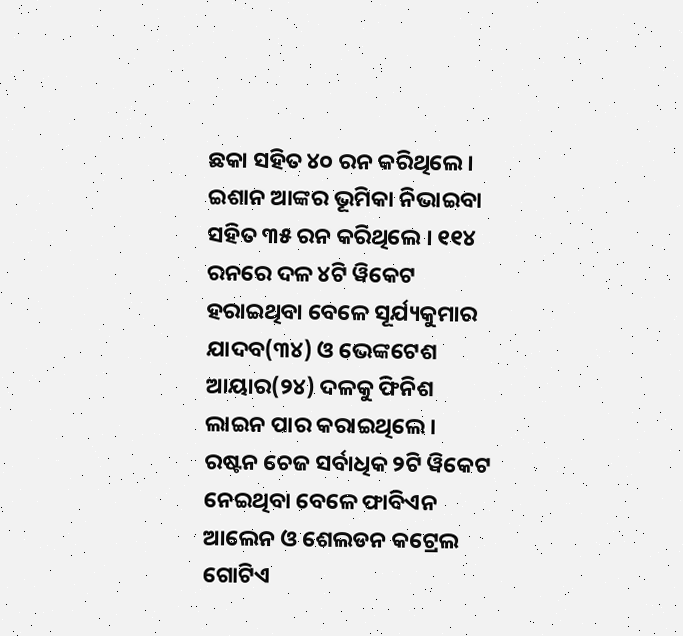ଛକା ସହିତ ୪୦ ରନ କରିଥିଲେ । ଇଶାନ ଆଙ୍କର ଭୂମିକା ନିଭାଇବା ସହିତ ୩୫ ରନ କରିଥିଲେ । ୧୧୪ ରନରେ ଦଳ ୪ଟି ୱିକେଟ ହରାଇଥିବା ବେଳେ ସୂର୍ଯ୍ୟକୁମାର ଯାଦବ(୩୪) ଓ ଭେଙ୍କଟେଶ ଆୟାର(୨୪) ଦଳକୁ ଫିନିଶ ଲାଇନ ପାର କରାଇଥିଲେ । ରଷ୍ଟନ ଚେଜ ସର୍ବାଧିକ ୨ଟି ୱିକେଟ ନେଇଥିବା ବେଳେ ଫାବିଏନ ଆଲେନ ଓ ଶେଲଡନ କଟ୍ରେଲ ଗୋଟିଏ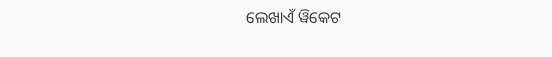ଲେଖାଏଁ ୱିକେଟ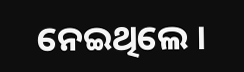ନେଇଥିଲେ ।